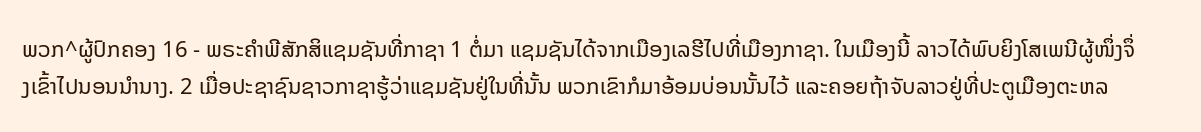ພວກ^ຜູ້ປົກຄອງ 16 - ພຣະຄຳພີສັກສິແຊມຊັນທີ່ກາຊາ 1 ຕໍ່ມາ ແຊມຊັນໄດ້ຈາກເມືອງເລຮີໄປທີ່ເມືອງກາຊາ. ໃນເມືອງນີ້ ລາວໄດ້ພົບຍິງໂສເພນີຜູ້ໜຶ່ງຈຶ່ງເຂົ້າໄປນອນນຳນາງ. 2 ເມື່ອປະຊາຊົນຊາວກາຊາຮູ້ວ່າແຊມຊັນຢູ່ໃນທີ່ນັ້ນ ພວກເຂົາກໍມາອ້ອມບ່ອນນັ້ນໄວ້ ແລະຄອຍຖ້າຈັບລາວຢູ່ທີ່ປະຕູເມືອງຕະຫລ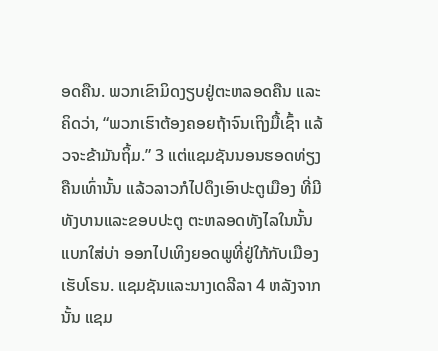ອດຄືນ. ພວກເຂົາມິດງຽບຢູ່ຕະຫລອດຄືນ ແລະຄິດວ່າ, “ພວກເຮົາຕ້ອງຄອຍຖ້າຈົນເຖິງມື້ເຊົ້າ ແລ້ວຈະຂ້າມັນຖິ້ມ.” 3 ແຕ່ແຊມຊັນນອນຮອດທ່ຽງຄືນເທົ່ານັ້ນ ແລ້ວລາວກໍໄປດຶງເອົາປະຕູເມືອງ ທີ່ມີທັງບານແລະຂອບປະຕູ ຕະຫລອດທັງໄລໃນນັ້ນແບກໃສ່ບ່າ ອອກໄປເທິງຍອດພູທີ່ຢູ່ໃກ້ກັບເມືອງເຮັບໂຣນ. ແຊມຊັນແລະນາງເດລີລາ 4 ຫລັງຈາກນັ້ນ ແຊມ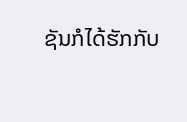ຊັນກໍໄດ້ຮັກກັບ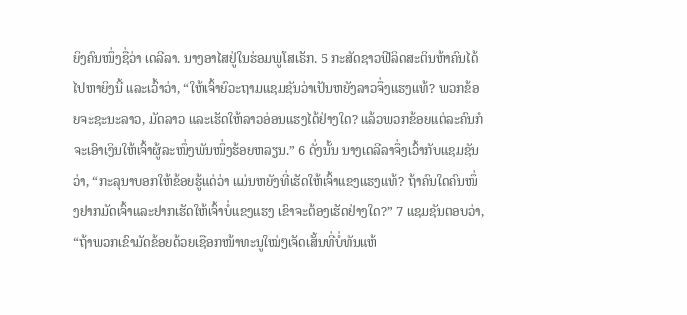ຍິງຄົນໜຶ່ງຊື່ວ່າ ເດລີລາ. ນາງອາໄສຢູ່ໃນຮ່ອມພູໂສເຣັກ. 5 ກະສັດຊາວຟີລິດສະຕິນຫ້າຄົນໄດ້ໄປຫາຍິງນີ້ ແລະເວົ້າວ່າ, “ໃຫ້ເຈົ້າຍົວະຖາມແຊມຊັນວ່າເປັນຫຍັງລາວຈຶ່ງແຮງແທ້? ພວກຂ້ອຍຈະຊະນະລາວ, ມັດລາວ ແລະເຮັດໃຫ້ລາວອ່ອນແຮງໄດ້ຢ່າງໃດ? ແລ້ວພວກຂ້ອຍແຕ່ລະຄົນກໍຈະເອົາເງິນໃຫ້ເຈົ້າຜູ້ລະໜຶ່ງພັນໜຶ່ງຮ້ອຍຫລຽນ.” 6 ດັ່ງນັ້ນ ນາງເດລີລາຈຶ່ງເວົ້າກັບແຊມຊັນວ່າ, “ກະລຸນາບອກໃຫ້ຂ້ອຍຮູ້ແດ່ວ່າ ແມ່ນຫຍັງທີ່ເຮັດໃຫ້ເຈົ້າແຂງແຮງແທ້? ຖ້າຄົນໃດຄົນໜຶ່ງຢາກມັດເຈົ້າແລະຢາກເຮັດໃຫ້ເຈົ້າບໍ່ແຂງແຮງ ເຂົາຈະຕ້ອງເຮັດຢ່າງໃດ?” 7 ແຊມຊັນຕອບວ່າ, “ຖ້າພວກເຂົາມັດຂ້ອຍດ້ວຍເຊືອກໜ້າທະນູໃໝ່ໆເຈັດເສັ້ນທີ່ບໍ່ທັນແຫ້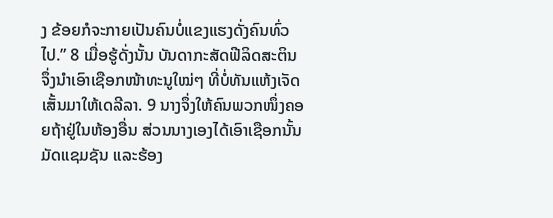ງ ຂ້ອຍກໍຈະກາຍເປັນຄົນບໍ່ແຂງແຮງດັ່ງຄົນທົ່ວໄປ.” 8 ເມື່ອຮູ້ດັ່ງນັ້ນ ບັນດາກະສັດຟີລິດສະຕິນຈຶ່ງນຳເອົາເຊືອກໜ້າທະນູໃໝ່ໆ ທີ່ບໍ່ທັນແຫ້ງເຈັດເສັ້ນມາໃຫ້ເດລີລາ. 9 ນາງຈຶ່ງໃຫ້ຄົນພວກໜຶ່ງຄອຍຖ້າຢູ່ໃນຫ້ອງອື່ນ ສ່ວນນາງເອງໄດ້ເອົາເຊືອກນັ້ນມັດແຊມຊັນ ແລະຮ້ອງ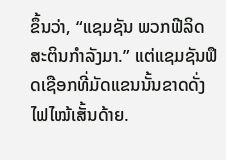ຂຶ້ນວ່າ, “ແຊມຊັນ ພວກຟີລິດສະຕິນກຳລັງມາ.” ແຕ່ແຊມຊັນຟຶດເຊືອກທີ່ມັດແຂນນັ້ນຂາດດັ່ງໄຟໄໝ້ເສັ້ນດ້າຍ.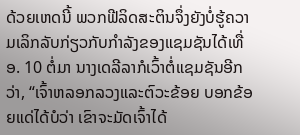ດ້ວຍເຫດນີ້ ພວກຟີລິດສະຕິນຈຶ່ງຍັງບໍ່ຮູ້ຄວາມເລິກລັບກ່ຽວກັບກຳລັງຂອງແຊມຊັນໄດ້ເທື່ອ. 10 ຕໍ່ມາ ນາງເດລີລາກໍເວົ້າຕໍ່ແຊມຊັນອີກວ່າ, “ເຈົ້າຫລອກລວງແລະຕົວະຂ້ອຍ ບອກຂ້ອຍແດ່ໄດ້ບໍວ່າ ເຂົາຈະມັດເຈົ້າໄດ້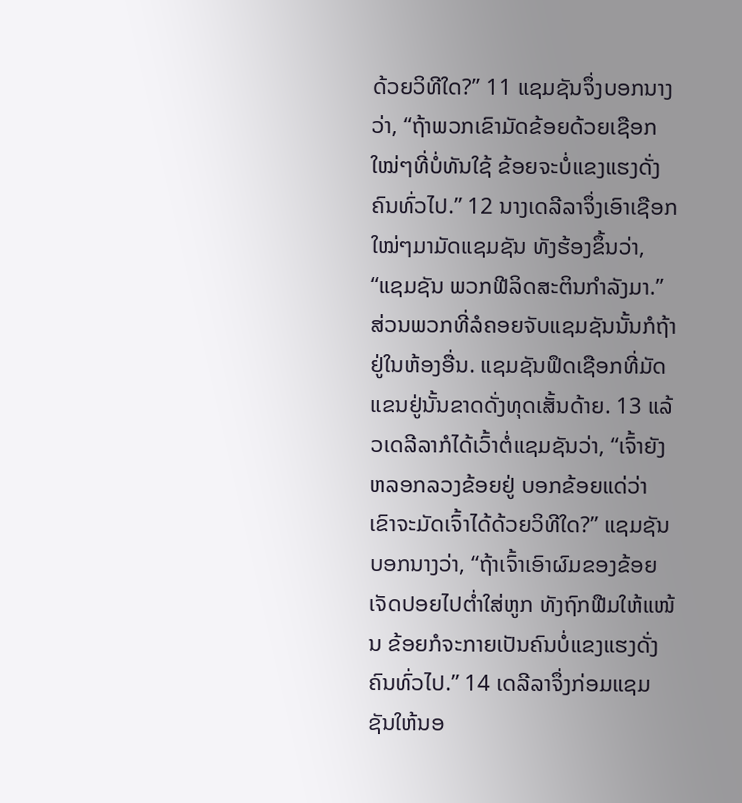ດ້ວຍວິທີໃດ?” 11 ແຊມຊັນຈຶ່ງບອກນາງວ່າ, “ຖ້າພວກເຂົາມັດຂ້ອຍດ້ວຍເຊືອກໃໝ່ໆທີ່ບໍ່ທັນໃຊ້ ຂ້ອຍຈະບໍ່ແຂງແຮງດັ່ງຄົນທົ່ວໄປ.” 12 ນາງເດລີລາຈຶ່ງເອົາເຊືອກໃໝ່ໆມາມັດແຊມຊັນ ທັງຮ້ອງຂຶ້ນວ່າ, “ແຊມຊັນ ພວກຟີລິດສະຕິນກຳລັງມາ.” ສ່ວນພວກທີ່ລໍຄອຍຈັບແຊມຊັນນັ້ນກໍຖ້າຢູ່ໃນຫ້ອງອື່ນ. ແຊມຊັນຟຶດເຊືອກທີ່ມັດແຂນຢູ່ນັ້ນຂາດດັ່ງທຸດເສັ້ນດ້າຍ. 13 ແລ້ວເດລີລາກໍໄດ້ເວົ້າຕໍ່ແຊມຊັນວ່າ, “ເຈົ້າຍັງຫລອກລວງຂ້ອຍຢູ່ ບອກຂ້ອຍແດ່ວ່າ ເຂົາຈະມັດເຈົ້າໄດ້ດ້ວຍວິທີໃດ?” ແຊມຊັນບອກນາງວ່າ, “ຖ້າເຈົ້າເອົາຜົມຂອງຂ້ອຍເຈັດປອຍໄປຕໍ່າໃສ່ຫູກ ທັງຖົກຟືມໃຫ້ແໜ້ນ ຂ້ອຍກໍຈະກາຍເປັນຄົນບໍ່ແຂງແຮງດັ່ງຄົນທົ່ວໄປ.” 14 ເດລີລາຈຶ່ງກ່ອມແຊມຊັນໃຫ້ນອ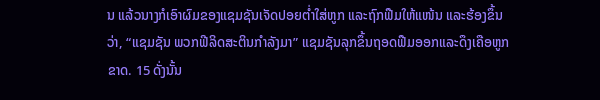ນ ແລ້ວນາງກໍເອົາຜົມຂອງແຊມຊັນເຈັດປອຍຕໍ່າໃສ່ຫູກ ແລະຖົກຟືມໃຫ້ແໜ້ນ ແລະຮ້ອງຂຶ້ນວ່າ, “ແຊມຊັນ ພວກຟີລິດສະຕິນກຳລັງມາ” ແຊມຊັນລຸກຂຶ້ນຖອດຟືມອອກແລະດຶງເຄືອຫູກຂາດ. 15 ດັ່ງນັ້ນ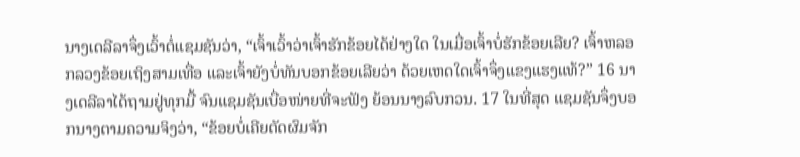ນາງເດລີລາຈຶ່ງເວົ້າຕໍ່ແຊມຊັນວ່າ, “ເຈົ້າເວົ້າວ່າເຈົ້າຮັກຂ້ອຍໄດ້ຢ່າງໃດ ໃນເມື່ອເຈົ້າບໍ່ຮັກຂ້ອຍເລີຍ? ເຈົ້າຫລອກລວງຂ້ອຍເຖິງສາມເທື່ອ ແລະເຈົ້າຍັງບໍ່ທັນບອກຂ້ອຍເລີຍວ່າ ດ້ວຍເຫດໃດເຈົ້າຈຶ່ງແຂງແຮງແທ້?” 16 ນາງເດລີລາໄດ້ຖາມຢູ່ທຸກມື້ ຈົນແຊມຊັນເບື່ອໜ່າຍທີ່ຈະຟັງ ຍ້ອນນາງລົບກວນ. 17 ໃນທີ່ສຸດ ແຊມຊັນຈຶ່ງບອກນາງຕາມຄວາມຈິງວ່າ, “ຂ້ອຍບໍ່ເຄີຍຕັດຜົມຈັກ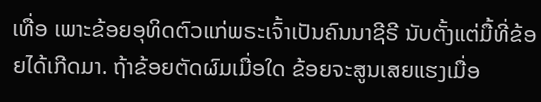ເທື່ອ ເພາະຂ້ອຍອຸທິດຕົວແກ່ພຣະເຈົ້າເປັນຄົນນາຊີຣີ ນັບຕັ້ງແຕ່ມື້ທີ່ຂ້ອຍໄດ້ເກີດມາ. ຖ້າຂ້ອຍຕັດຜົມເມື່ອໃດ ຂ້ອຍຈະສູນເສຍແຮງເມື່ອ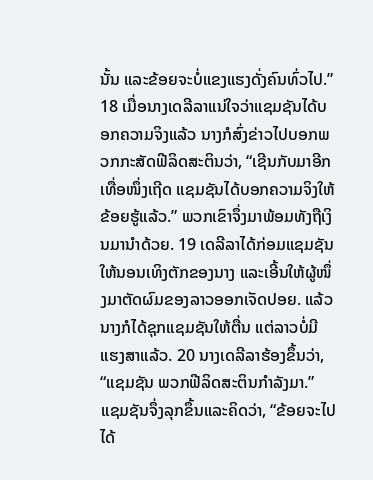ນັ້ນ ແລະຂ້ອຍຈະບໍ່ແຂງແຮງດັ່ງຄົນທົ່ວໄປ.” 18 ເມື່ອນາງເດລີລາແນ່ໃຈວ່າແຊມຊັນໄດ້ບອກຄວາມຈິງແລ້ວ ນາງກໍສົ່ງຂ່າວໄປບອກພວກກະສັດຟີລິດສະຕິນວ່າ, “ເຊີນກັບມາອີກເທື່ອໜຶ່ງເຖີດ ແຊມຊັນໄດ້ບອກຄວາມຈິງໃຫ້ຂ້ອຍຮູ້ແລ້ວ.” ພວກເຂົາຈຶ່ງມາພ້ອມທັງຖືເງິນມານຳດ້ວຍ. 19 ເດລີລາໄດ້ກ່ອມແຊມຊັນໃຫ້ນອນເທິງຕັກຂອງນາງ ແລະເອີ້ນໃຫ້ຜູ້ໜຶ່ງມາຕັດຜົມຂອງລາວອອກເຈັດປອຍ. ແລ້ວນາງກໍໄດ້ຊຸກແຊມຊັນໃຫ້ຕື່ນ ແຕ່ລາວບໍ່ມີແຮງສາແລ້ວ. 20 ນາງເດລີລາຮ້ອງຂຶ້ນວ່າ, “ແຊມຊັນ ພວກຟີລິດສະຕິນກຳລັງມາ.” ແຊມຊັນຈຶ່ງລຸກຂຶ້ນແລະຄິດວ່າ, “ຂ້ອຍຈະໄປໄດ້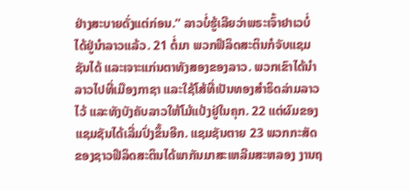ຢ່າງສະບາຍດັ່ງແຕ່ກ່ອນ.” ລາວບໍ່ຮູ້ເລີຍວ່າພຣະເຈົ້າຢາເວບໍ່ໄດ້ຢູ່ນຳລາວແລ້ວ. 21 ຕໍ່ມາ ພວກຟີລິດສະຕິນກໍຈັບແຊມຊັນໄດ້ ແລະເຈາະແກ່ນຕາທັງສອງຂອງລາວ. ພວກເຂົາໄດ້ນຳລາວໄປທີ່ເມືອງກາຊາ ແລະໃຊ້ໂສ້ທີ່ເປັນທອງສຳຣິດລ່າມລາວໄວ້ ແລະທັງບັງຄັບລາວໃຫ້ໂມ້ແປ້ງຢູ່ໃນຄຸກ. 22 ແຕ່ຜົມຂອງແຊມຊັນໄດ້ເລີ່ມປົ່ງຂຶ້ນອີກ. ແຊມຊັນຕາຍ 23 ພວກກະສັດຂອງຊາວຟີລິດສະຕິນໄດ້ພາກັນມາສະເຫລີມສະຫລອງ ງານຖ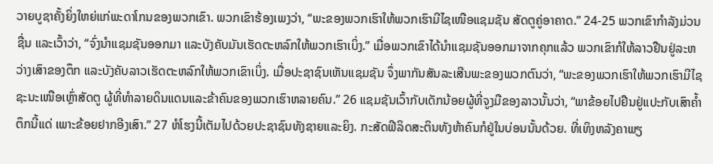ວາຍບູຊາຄັ້ງຍິ່ງໃຫຍ່ແກ່ພະດາໂກນຂອງພວກເຂົາ. ພວກເຂົາຮ້ອງເພງວ່າ, “ພະຂອງພວກເຮົາໃຫ້ພວກເຮົາມີໄຊເໜືອແຊມຊັນ ສັດຕູຄູ່ອາຄາດ.” 24-25 ພວກເຂົາກຳລັງມ່ວນຊື່ນ ແລະເວົ້າວ່າ, “ຈົ່ງນຳແຊມຊັນອອກມາ ແລະບັງຄັບມັນເຮັດຕະຫລົກໃຫ້ພວກເຮົາເບິ່ງ.” ເມື່ອພວກເຂົາໄດ້ນຳແຊມຊັນອອກມາຈາກຄຸກແລ້ວ ພວກເຂົາກໍໃຫ້ລາວຢືນຢູ່ລະຫວ່າງເສົາຂອງຕຶກ ແລະບັງຄັບລາວເຮັດຕະຫລົກໃຫ້ພວກເຂົາເບິ່ງ. ເມື່ອປະຊາຊົນເຫັນແຊມຊັນ ຈຶ່ງພາກັນສັນລະເສີນພະຂອງພວກຕົນວ່າ, “ພະຂອງພວກເຮົາໃຫ້ພວກເຮົາມີໄຊຊະນະເໜືອເຫຼົ່າສັດຕູ ຜູ້ທີ່ທຳລາຍດິນແດນແລະຂ້າຄົນຂອງພວກເຮົາຫລາຍຄົນ.” 26 ແຊມຊັນເວົ້າກັບເດັກນ້ອຍຜູ້ທີ່ຈູງມືຂອງລາວນັ້ນວ່າ, “ພາຂ້ອຍໄປຢືນຢູ່ແປະກັບເສົາຄໍ້າຕຶກນີ້ແດ່ ເພາະຂ້ອຍຢາກອີງເສົາ.” 27 ຫໍໂຮງນີ້ເຕັມໄປດ້ວຍປະຊາຊົນທັງຊາຍແລະຍິງ. ກະສັດຟີລິດສະຕິນທັງຫ້າຄົນກໍຢູ່ໃນບ່ອນນັ້ນດ້ວຍ. ທີ່ເທິງຫລັງຄາພຽ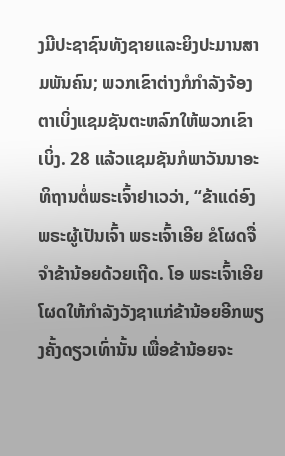ງມີປະຊາຊົນທັງຊາຍແລະຍິງປະມານສາມພັນຄົນ; ພວກເຂົາຕ່າງກໍກຳລັງຈ້ອງຕາເບິ່ງແຊມຊັນຕະຫລົກໃຫ້ພວກເຂົາເບິ່ງ. 28 ແລ້ວແຊມຊັນກໍພາວັນນາອະທິຖານຕໍ່ພຣະເຈົ້າຢາເວວ່າ, “ຂ້າແດ່ອົງພຣະຜູ້ເປັນເຈົ້າ ພຣະເຈົ້າເອີຍ ຂໍໂຜດຈື່ຈຳຂ້ານ້ອຍດ້ວຍເຖີດ. ໂອ ພຣະເຈົ້າເອີຍ ໂຜດໃຫ້ກຳລັງວັງຊາແກ່ຂ້ານ້ອຍອີກພຽງຄັ້ງດຽວເທົ່ານັ້ນ ເພື່ອຂ້ານ້ອຍຈະ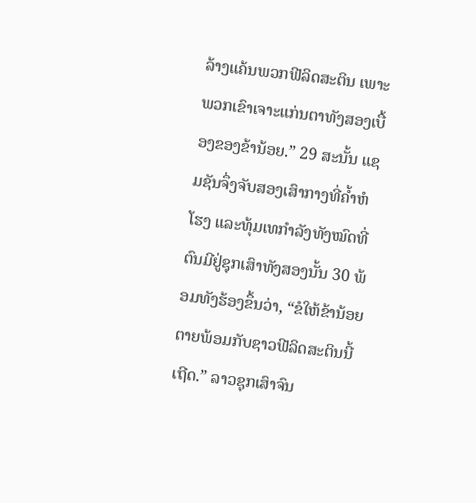ລ້າງແຄ້ນພວກຟີລິດສະຕິນ ເພາະພວກເຂົາເຈາະແກ່ນຕາທັງສອງເບື້ອງຂອງຂ້ານ້ອຍ.” 29 ສະນັ້ນ ແຊມຊັນຈຶ່ງຈັບສອງເສົາກາງທີ່ຄໍ້າຫໍໂຮງ ແລະທຸ້ມເທກຳລັງທັງໝົດທີ່ຕົນມີຢູ່ຊຸກເສົາທັງສອງນັ້ນ 30 ພ້ອມທັງຮ້ອງຂຶ້ນວ່າ, “ຂໍໃຫ້ຂ້ານ້ອຍຕາຍພ້ອມກັບຊາວຟີລິດສະຕິນນີ້ເຖີດ.” ລາວຊຸກເສົາຈົນ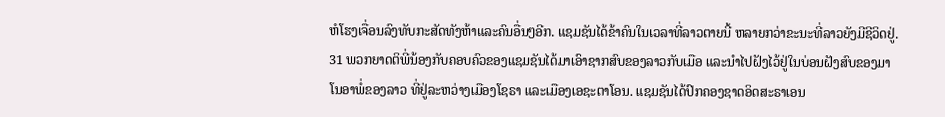ຫໍໂຮງເຈື່ອນລົງທັບກະສັດທັງຫ້າແລະຄົນອື່ນໆອີກ. ແຊມຊັນໄດ້ຂ້າຄົນໃນເວລາທີ່ລາວຕາຍນີ້ ຫລາຍກວ່າຂະນະທີ່ລາວຍັງມີຊີວິດຢູ່. 31 ພວກຍາດຕິພີ່ນ້ອງກັບຄອບຄົວຂອງແຊມຊັນໄດ້ມາເອົາຊາກສົບຂອງລາວກັບເມືອ ແລະນຳໄປຝັງໄວ້ຢູ່ໃນບ່ອນຝັງສົບຂອງມາໂນອາພໍ່ຂອງລາວ ທີ່ຢູ່ລະຫວ່າງເມືອງໂຊຣາ ແລະເມືອງເອຊະຕາໂອນ. ແຊມຊັນໄດ້ປົກຄອງຊາດອິດສະຣາເອນ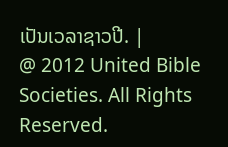ເປັນເວລາຊາວປີ. |
@ 2012 United Bible Societies. All Rights Reserved.